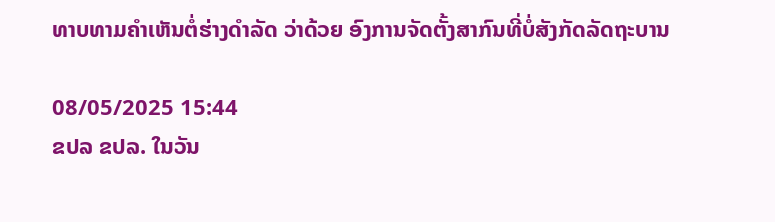ທາບທາມຄຳເຫັນຕໍ່ຮ່າງດໍາລັດ ວ່າດ້ວຍ ອົງການຈັດຕັ້ງສາກົນທີ່ບໍ່ສັງກັດລັດຖະບານ

08/05/2025 15:44
ຂປລ ຂປລ. ໃນວັນ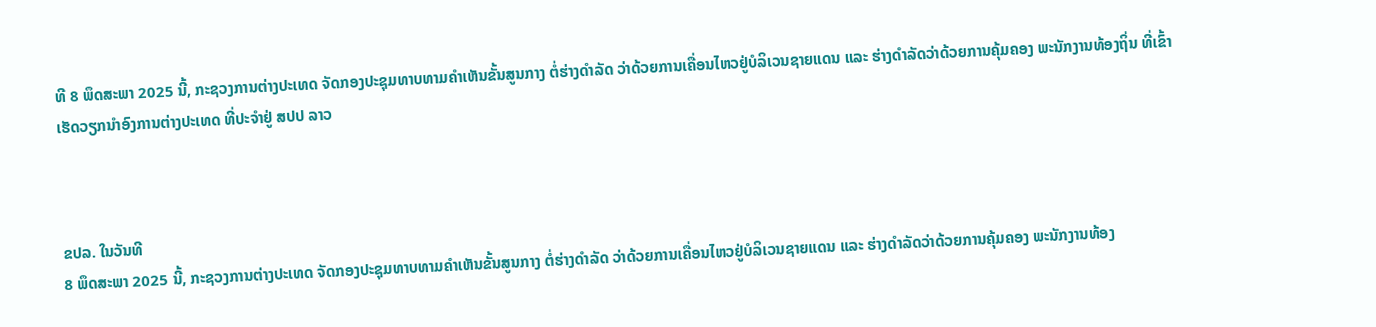ທີ 8 ພຶດສະພາ 2025 ນີ້, ກະຊວງການຕ່າງປະເທດ ຈັດກອງປະຊຸມທາບທາມຄຳເຫັນຂັ້ນສູນກາງ ຕໍ່ຮ່າງດໍາລັດ ວ່າດ້ວຍການເຄື່ອນໄຫວຢູ່ບໍລິເວນຊາຍແດນ ແລະ ຮ່າງດໍາລັດວ່າດ້ວຍການຄຸ້ມຄອງ ພະນັກງານທ້ອງຖິ່ນ ທີ່ເຂົ້າເຮັດວຽກນໍາອົງການຕ່າງປະເທດ ທີ່ປະຈໍາຢູ່ ສປປ ລາວ



ຂປລ. ໃນວັນທີ
8 ພຶດສະພາ 2025 ນີ້, ກະຊວງການຕ່າງປະເທດ ຈັດກອງປະຊຸມທາບທາມຄຳເຫັນຂັ້ນສູນກາງ ຕໍ່ຮ່າງດໍາລັດ ວ່າດ້ວຍການເຄື່ອນໄຫວຢູ່ບໍລິເວນຊາຍແດນ ແລະ ຮ່າງດໍາລັດວ່າດ້ວຍການຄຸ້ມຄອງ ພະນັກງານທ້ອງ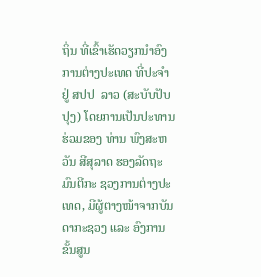ຖິ່ນ ທີ່ເຂົ້າເຮັດວຽກນໍາອົງການຕ່າງປະເທດ ທີ່ປະຈໍາຢູ່ ສປປ  ລາວ (ສະບັບປັບປຸງ) ໂດຍການເປັນປະທານຮ່ວມຂອງ ທ່ານ ພົງສະຫວັນ ສີສຸລາດ ຮອງລັດຖະມົນຕີກະ ຊວງການຕ່າງປະເທດ, ມີຜູ້ຕາງໜ້າຈາກບັນດາກະຊວງ ແລະ ອົງການຂັ້ນສູນ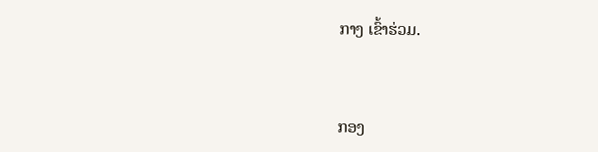ກາງ ເຂົ້າຮ່ວມ.



ກອງ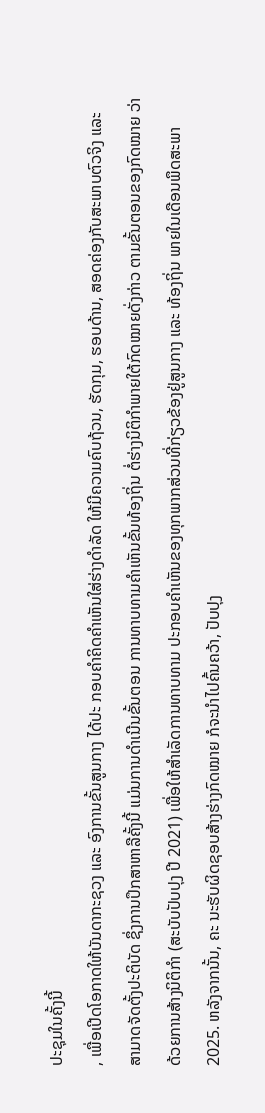ປະຊຸມໃນຄັ້ງນີ້
, ເພື່ອເປີດໂອກາດໃຫ້ບັນດາກະຊວງ ແລະ ອົງການຂັ້ນສູນກາງ ໄດ້ປະ ກອບຄໍາຄິດຄຳເຫັນໃສ່ຮ່າງດໍາລັດ ໃຫ້ມີຄວາມຄົບຖ້ວນ, ຮັດກຸມ, ຮອບດ້ານ, ສອດຄ່ອງກັບສະພາບຕົວຈິງ ແລະ ສາມາດຈັດຕັ້ງປະຕິບັດ ຊຶ່ງການປຶກສາຫາລືຄັ້ງນີ້ ແມ່ນການດໍາເນີນຂັ້ນຕອນ ການທາບທາມຄໍາເຫັນຂັ້ນທ້ອງຖິ່ນ ຕໍ່ຮ່າງນິຕິກໍາພາຍໃຕ້ກົດໝາຍດັ່ງກ່າວ ຕາມຂັ້ນຕອນຂອງກົດໝາຍ ວ່າດ້ວຍການສ້າງນິຕິກໍາ (ສະບັບປັບປຸງ ປີ 2021) ເພື່ອໃຫ້ສໍາເລັດການທາບທາມ ປະກອບຄໍາເຫັນຂອງທຸກພາກສ່ວນທີ່ກ່ຽວຂ້ອງຢູ່ສູນກາງ ແລະ ທ້ອງຖິ່ນ ພາຍໃນເດືອນພຶດສະພາ 2025. ຫລັງຈາກນັ້ນ, ຄະ ນະຮັບຜິດຊອບສ້າງຮ່າງກົດໝາຍ ກໍຈະນໍາໄປຄົ້ນຄວ້າ, ປັບປຸງ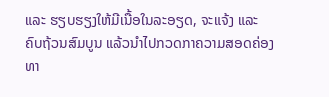ແລະ ຮຽບຮຽງໃຫ້ມີເນື້ອໃນລະອຽດ, ຈະແຈ້ງ ແລະ ຄົບຖ້ວນສົມບູນ ແລ້ວນໍາໄປກວດກາຄວາມສອດຄ່ອງ ທາ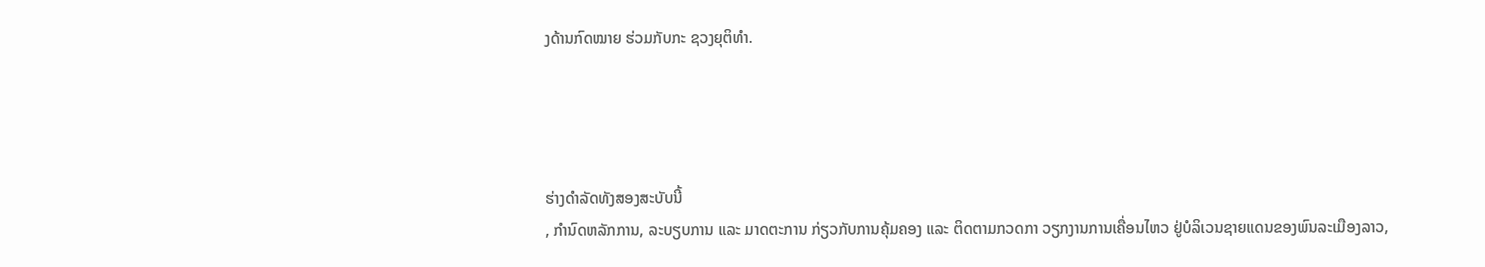ງດ້ານກົດໝາຍ ຮ່ວມກັບກະ ຊວງຍຸຕິທໍາ.




ຮ່າງດໍາລັດທັງສອງສະບັບນີ້
, ກໍານົດຫລັກການ, ລະບຽບການ ແລະ ມາດຕະການ ກ່ຽວກັບການຄຸ້ມຄອງ ແລະ ຕິດຕາມກວດກາ ວຽກງານການເຄື່ອນໄຫວ ຢູ່ບໍລິເວນຊາຍແດນຂອງພົນລະເມືອງລາວ,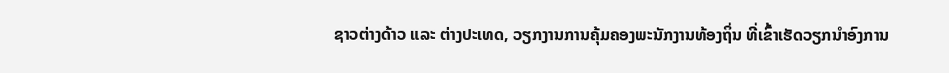ຊາວຕ່າງດ້າວ ແລະ ຕ່າງປະເທດ, ວຽກງານການຄຸ້ມຄອງພະນັກງານທ້ອງຖິ່ນ ທີ່ເຂົ້າເຮັດວຽກນໍາອົງການ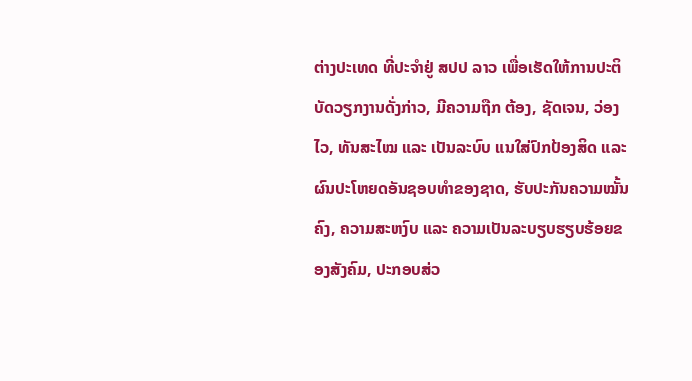ຕ່າງປະເທດ ທີ່ປະຈໍາຢູ່ ສປປ ລາວ ເພື່ອເຮັດໃຫ້ການປະຕິບັດວຽກງານດັ່ງກ່າວ, ມີຄວາມຖືກ ຕ້ອງ, ຊັດເຈນ, ວ່ອງໄວ, ທັນສະໄໝ ແລະ ເປັນລະບົບ ແນໃສ່ປົກປ້ອງສິດ ແລະ ຜົນປະໂຫຍດອັນຊອບທໍາຂອງຊາດ, ຮັບປະກັນຄວາມໝັ້ນຄົງ, ຄວາມສະຫງົບ ແລະ ຄວາມເປັນລະບຽບຮຽບຮ້ອຍຂອງສັງຄົມ, ປະກອບສ່ວ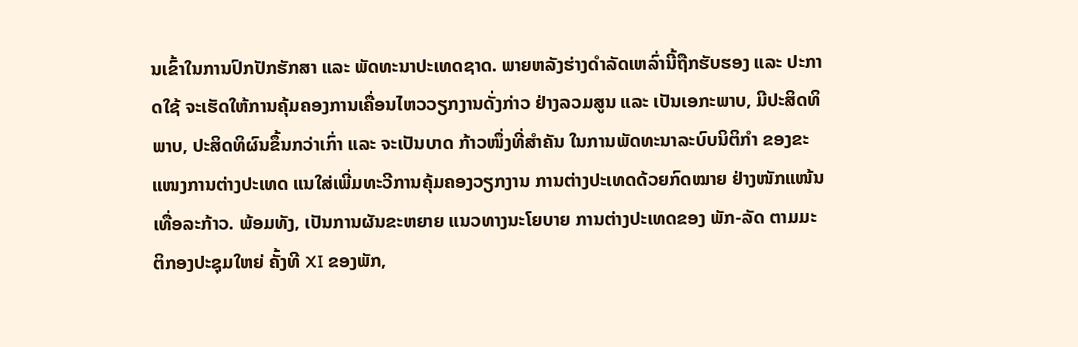ນເຂົ້າໃນການປົກປັກຮັກສາ ແລະ ພັດທະນາປະເທດຊາດ. ພາຍຫລັງຮ່າງດໍາລັດເຫລົ່ານີ້ຖືກຮັບຮອງ ແລະ ປະກາດໃຊ້ ຈະເຮັດໃຫ້ການຄຸ້ມຄອງການເຄື່ອນໄຫວວຽກງານດັ່ງກ່າວ ຢ່າງລວມສູນ ແລະ ເປັນເອກະພາບ, ມີປະສິດທິພາບ, ປະສິດທິຜົນຂຶ້ນກວ່າເກົ່າ ແລະ ຈະເປັນບາດ ກ້າວໜຶ່ງທີ່ສຳຄັນ ໃນການພັດທະນາລະບົບນິຕິກຳ ຂອງຂະແໜງການຕ່າງປະເທດ ແນໃສ່ເພີ່ມທະວີການຄຸ້ມຄອງວຽກງານ ການຕ່າງປະເທດດ້ວຍກົດໝາຍ ຢ່າງໜັກແໜ້ນເທື່ອລະກ້າວ. ພ້ອມທັງ, ເປັນການຜັນຂະຫຍາຍ ແນວທາງນະໂຍບາຍ ການຕ່າງປະເທດຂອງ ພັກ-ລັດ ຕາມມະຕິກອງປະຊຸມໃຫຍ່ ຄັ້ງທີ XI ຂອງພັກ,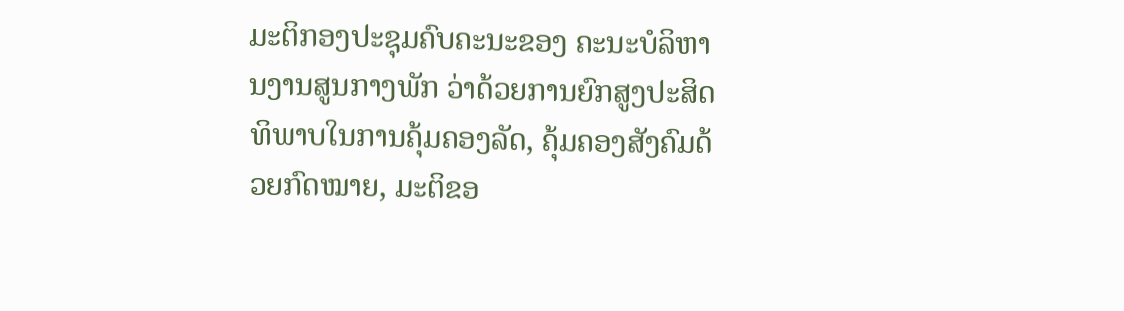ມະຕິກອງປະຊຸມຄົບຄະນະຂອງ ຄະນະບໍລິຫານງານສູນກາງພັກ ວ່າດ້ວຍການຍົກສູງປະສິດ ທິພາບໃນການຄຸ້ມຄອງລັດ, ຄຸ້ມຄອງສັງຄົມດ້ວຍກົດໝາຍ, ມະຕິຂອ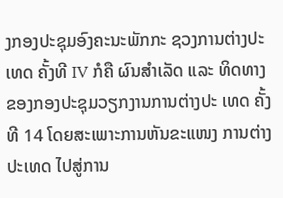ງກອງປະຊຸມອົງຄະນະພັກກະ ຊວງການຕ່າງປະເທດ ຄັ້ງທີ IV ກໍຄື ຜົນສຳເລັດ ແລະ ທິດທາງຂອງກອງປະຊຸມວຽກງານການຕ່າງປະ ເທດ ຄັ້ງທີ 14 ໂດຍສະເພາະການຫັນຂະແໜງ ການຕ່າງປະເທດ ໄປສູ່ການ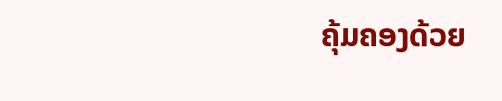ຄຸ້ມຄອງດ້ວຍ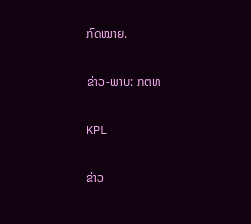ກົດໝາຍ.

ຂ່າວ-ພາບ: ກຕທ

KPL

ຂ່າວ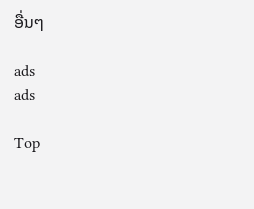ອື່ນໆ

ads
ads

Top